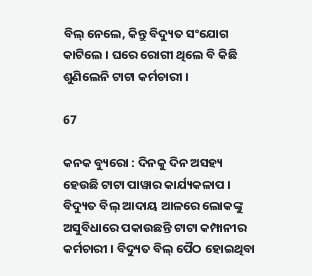ବିଲ୍ ନେଲେ, କିନ୍ତୁ ବିଦ୍ୟୁତ ସଂଯୋଗ କାଟିଲେ । ଘରେ ରୋଗୀ ଥିଲେ ବି କିଛି ଶୁଣିଲେନି ଟାଟା କର୍ମଚାରୀ ।

67

କନକ ବ୍ୟୁରୋ : ଦିନକୁ ଦିନ ଅସହ୍ୟ ହେଉଛି ଟାଟା ପାୱାର କାର୍ଯ୍ୟକଳାପ । ବିଦ୍ୟୁତ ବିଲ୍ ଆଦାୟ ଆଳରେ ଲୋକଙ୍କୁ ଅସୁବିଧାରେ ପକାଉଛନ୍ତି ଟାଟା କମ୍ପାନୀର କର୍ମଚାରୀ । ବିଦ୍ୟୁତ ବିଲ୍ ପୈଠ ହୋଇଥିବା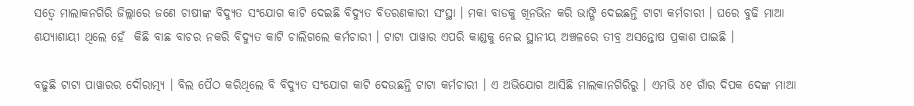ସତ୍ୱେ ମାଲାକନଗିରି ଜିଲ୍ଲାରେ ଜଣେ ଚାଷୀଙ୍କ ବିଦ୍ୟୁତ ସଂଯୋଗ କାଟି ଦେଇଛି ବିଦ୍ୟୁତ ବିତରଣକାରୀ ସଂସ୍ଥା । ମକା ବାଡକୁ ଖିନଭିନ କରି ଭାଙ୍ଗି ଦେଇଛନ୍ତି ଟାଟା କର୍ମଚାରୀ । ଘରେ ବୁଢି ମାଆ ଶଯ୍ୟାଶାୟୀ ଥିଲେ ହେଁ  କିଛି ବାଛ ବାଚର ନକରି ବିଦ୍ୟୁତ କାଟି ଚାଲିଗଲେ କର୍ମଚାରୀ । ଟାଟା ପାୱାର ଏପରି କାଣ୍ଡକୁ ନେଇ ସ୍ଥାନୀୟ ଅଞ୍ଚଳରେ ତୀବ୍ର ଅସନ୍ତୋଷ ପ୍ରକାଶ ପାଇଛି ।

ବଢୁଛି ଟାଟା ପାୱାରର ଦୌରାତ୍ମ୍ୟ । ବିଲ ପୈଠ କରିଥିଲେ ବି ବିଦ୍ୟୁତ ସଂଯୋଗ କାଟି ଦେଉଛନ୍ତି ଟାଟା କର୍ମଚାରୀ । ଏ ଅଭିଯୋଗ ଆସିଛି ମାଲକାନଗିରିରୁ । ଏମଭି ୪୧ ଗାଁର ଦିପକ ଦେଙ୍କ ମାଆ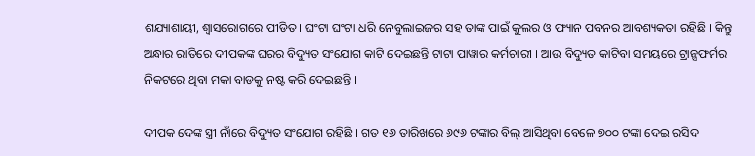ଶଯ୍ୟାଶାୟୀ, ଶ୍ୱାସରୋଗରେ ପୀଡିତ । ଘଂଟା ଘଂଟା ଧରି ନେବୁଲାଇଜର ସହ ତାଙ୍କ ପାଇଁ କୁଲର ଓ ଫ୍ୟାନ ପବନର ଆବଶ୍ୟକତା ରହିଛି । କିନ୍ତୁ ଅନ୍ଧାର ରାତିରେ ଦୀପକଙ୍କ ଘରର ବିଦ୍ୟୁତ ସଂଯୋଗ କାଟି ଦେଇଛନ୍ତି ଟାଟା ପାୱାର କର୍ମଚାରୀ । ଆଉ ବିଦ୍ୟୁତ କାଟିବା ସମୟରେ ଟ୍ରାନ୍ସଫର୍ମର ନିକଟରେ ଥିବା ମକା ବାଡକୁ ନଷ୍ଟ କରି ଦେଇଛନ୍ତି ।

ଦୀପକ ଦେଙ୍କ ସ୍ତ୍ରୀ ନାଁରେ ବିଦ୍ୟୁତ ସଂଯୋଗ ରହିଛି । ଗତ ୧୬ ତାରିଖରେ ୬୯୬ ଟଙ୍କାର ବିଲ୍ ଆସିଥିବା ବେଳେ ୭୦୦ ଟଙ୍କା ଦେଇ ରସିଦ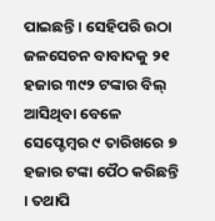ପାଇଛନ୍ତି । ସେହିପରି ଉଠା ଜଳସେଚନ ବାବାଦକୁ ୨୧ ହଜାର ୩୯୨ ଟଙ୍କାର ବିଲ୍ ଆସିଥିବା ବେଳେ ସେପ୍ଟେମ୍ବର ୯ ତାରିଖରେ ୭ ହଜାର ଟଙ୍କା ପୈଠ କରିଛନ୍ତି । ତଥାପି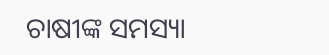ଚାଷୀଙ୍କ ସମସ୍ୟା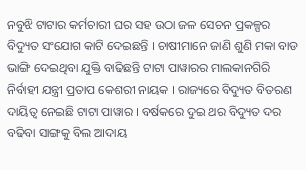ନବୁଝି ଟାଟାର କର୍ମଚାରୀ ଘର ସହ ଉଠା ଜଳ ସେଚନ ପ୍ରକଳ୍ପର ବିଦ୍ୟୁତ ସଂଯୋଗ କାଟି ଦେଇଛନ୍ତି । ଚାଷୀମାନେ ଜାଣି ଶୁଣି ମକା ବାଡ ଭାଙ୍ଗି ଦେଇଥିବା ଯୁକ୍ତି ବାଢିଛନ୍ତି ଟାଟା ପାୱାରର ମାଲକାନଗିରି ନିର୍ବାହୀ ଯନ୍ତ୍ରୀ ପ୍ରତାପ କେଶରୀ ନାୟକ । ରାଜ୍ୟରେ ବିଦ୍ୟୁତ ବିତରଣ ଦାୟିତ୍ୱ ନେଇଛି ଟାଟା ପାୱାର । ବର୍ଷକରେ ଦୁଇ ଥର ବିଦ୍ୟୁତ ଦର ବଢିବା ସାଙ୍ଗକୁ ବିଲ ଆଦାୟ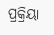ପ୍ରକ୍ରିୟା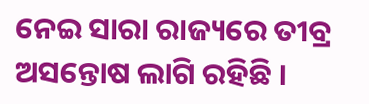ନେଇ ସାରା ରାଜ୍ୟରେ ତୀବ୍ର ଅସନ୍ତୋଷ ଲାଗି ରହିଛି ।